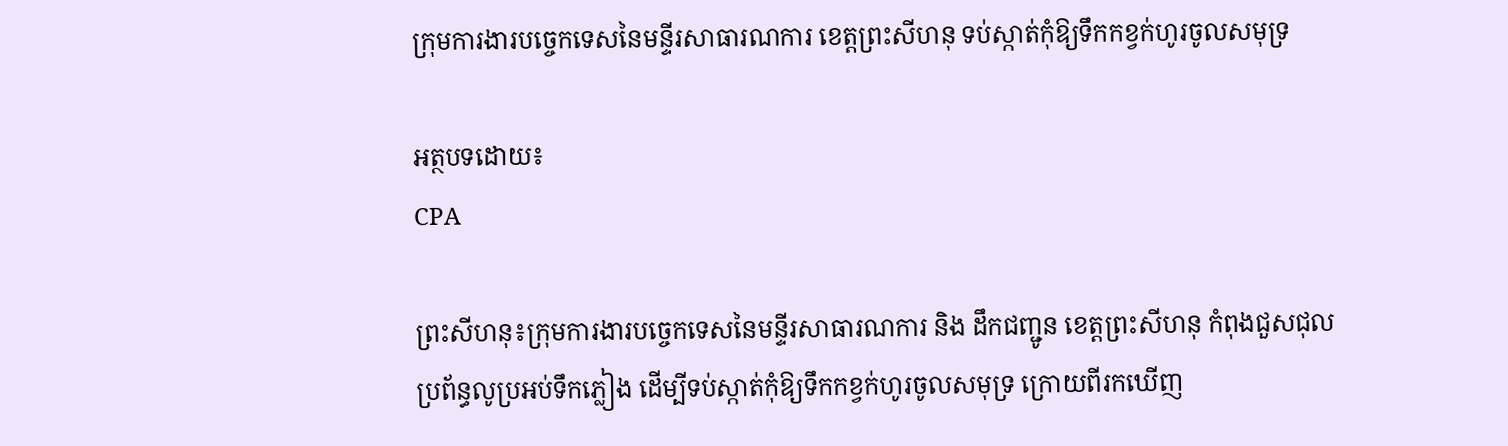ក្រុមការងារបច្ចេកទេសនៃមន្ទីរសាធារណការ ខេត្តព្រះសីហនុ ទប់ស្កាត់កុំឱ្យទឹកកខ្វក់ហូរចូលសមុទ្រ

អត្ថបទដោយ៖
CPA

ព្រះសីហនុ៖ក្រុមការងារបច្ចេកទេសនៃមន្ទីរសាធារណការ និង ដឹកជញ្ជូន ខេត្តព្រះសីហនុ កំពុងជួសជុលប្រព័ន្ធលូប្រអប់ទឹកភ្លៀង ដើម្បីទប់ស្កាត់កុំឱ្យទឹកកខ្វក់ហូរចូលសមុទ្រ ក្រោយពីរកឃើញ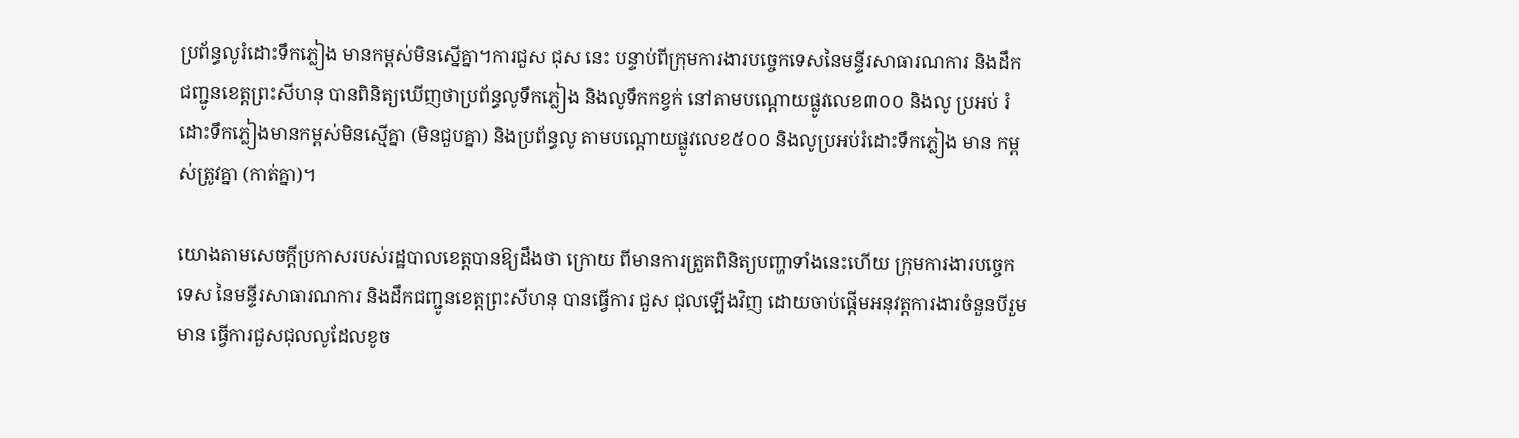ប្រព័ន្ធលូរំដោះទឹកភ្លៀង មានកម្ពស់មិនស្នើគ្នា។ការជួស ជុស នេះ បន្ទាប់ពីក្រុមការងារបច្ចេកទេសនៃមន្ទីរសាធារណការ និងដឹក ជញ្ជូនខេត្តព្រះសីហនុ បានពិនិត្យឃើញថាប្រព័ន្ធលូទឹកភ្លៀង និងលូទឹកកខ្វក់ នៅតាមបណ្ដោយផ្លូវលេខ៣០០ និងលូ ប្រអប់ រំដោះទឹកភ្លៀងមានកម្ពស់មិនស្មើគ្នា (មិនជួបគ្នា) និងប្រព័ន្ធលូ តាមបណ្ដោយផ្លូវលេខ៥០០ និងលូប្រអប់រំដោះទឹកភ្លៀង មាន កម្ពស់ត្រូវគ្នា (កាត់គ្នា)។

យោងតាមសេចក្តីប្រកាសរបស់រដ្ឋបាលខេត្តបានឱ្យដឹងថា ក្រោយ ពីមានការត្រួតពិនិត្យបញ្ហាទាំងនេះហើយ ក្រុមការងារបច្ចេកទេស នៃមន្ទីរសាធារណការ និងដឹកជញ្ជូនខេត្តព្រះសីហនុ បានធ្វើការ ជួស ជុលឡើងវិញ ដោយចាប់ផ្ដើមអនុវត្តការងារចំនួនបីរួមមាន ធ្វើការជួសជុលលូដែលខូច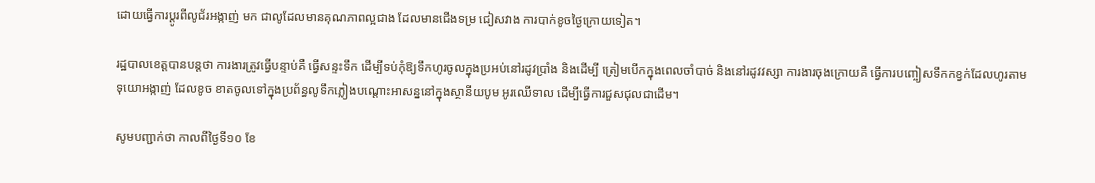ដោយធ្វើការប្ដូរពីលូជ័រអង្កាញ់ មក ជាលូដែលមានគុណភាពល្អជាង ដែលមានជើងទម្រ ជៀសវាង ការបាក់ខូចថ្ងៃក្រោយទៀត។

រដ្ឋបាលខេត្តបានបន្តថា ការងារត្រូវធ្វើបន្ទាប់គឺ ធ្វើសន្ទះទឹក ដើម្បីទប់កុំឱ្យទឹកហូរចូលក្នុងប្រអប់នៅរដូវប្រាំង និងដើម្បី ត្រៀមបើកក្នុងពេលចាំបាច់ និងនៅរដូវវស្សា ការងារចុងក្រោយគឺ ធ្វើការបញ្ចៀសទឹកកខ្វក់ដែលហូរតាមទុយោអង្កាញ់ ដែលខូច ខាតចូលទៅក្នុងប្រព័ន្ធលូទឹកភ្លៀងបណ្ដោះអាសន្ននៅក្នុងស្ថានីយបូម អូរឈើទាល ដើម្បីធ្វើការជួសជុលជាដើម។

សូមបញ្ជាក់ថា កាលពីថ្ងៃទី១០ ខែ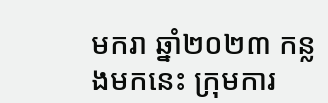មករា ឆ្នាំ២០២៣ កន្លងមកនេះ ក្រុមការ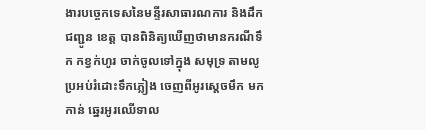ងារបច្ចេកទេសនៃមន្ទីរសាធារណការ និងដឹកជញ្ជូន ខេត្ត បានពិនិត្យឃើញថាមានករណីទឹក កខ្វក់ហូរ ចាក់ចូលទៅក្នុង សមុទ្រ តាមលូប្រអប់រំដោះទឹកភ្លៀង ចេញពីអូរស្ដេចមឹក មកកាន់ ឆ្នេរអូរឈើទាល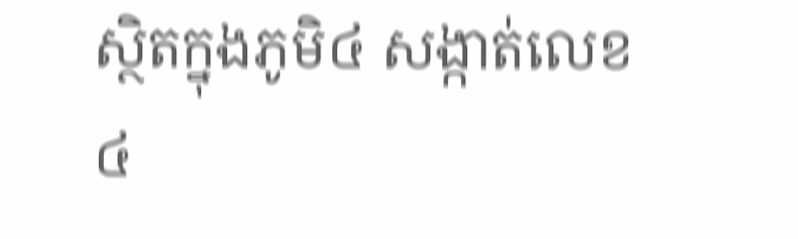ស្ថិតក្នុងភូមិ៤ សង្កាត់លេខ៤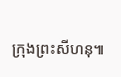ក្រុងព្រះសីហនុ៕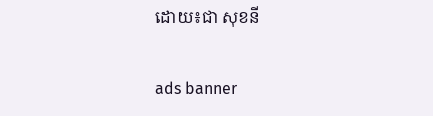ដោយ៖ជា សុខនី

ads banner